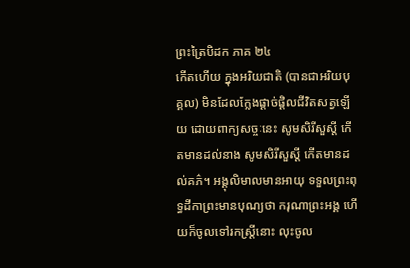ព្រះត្រៃបិដក ភាគ ២៤
កើតហើយ ក្នុងអរិយជាតិ (បានជាអរិយបុគ្គល) មិនដែលក្លែងផ្តាច់ផ្តិលជីវិតសត្វឡើយ ដោយពាក្យសច្ចៈនេះ សូមសិរីសួស្តី កើតមានដល់នាង សូមសិរីសួស្តី កើតមានដល់គភ៌។ អង្គុលិមាលមានអាយុ ទទួលព្រះពុទ្ធដីកាព្រះមានបុណ្យថា ករុណាព្រះអង្គ ហើយក៏ចូលទៅរកស្ត្រីនោះ លុះចូល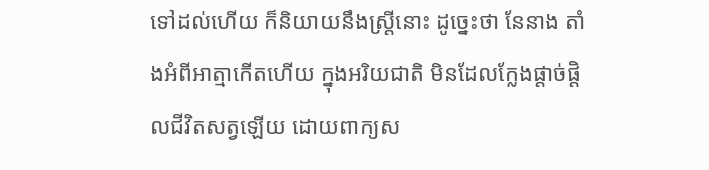ទៅដល់ហើយ ក៏និយាយនឹងស្ត្រីនោះ ដូច្នេះថា នែនាង តាំងអំពីអាត្មាកើតហើយ ក្នុងអរិយជាតិ មិនដែលក្លែងផ្តាច់ផ្តិលជីវិតសត្វឡើយ ដោយពាក្យស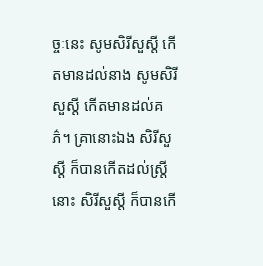ច្ចៈនេះ សូមសិរីសួស្តី កើតមានដល់នាង សូមសិរីសួស្តី កើតមានដល់គភ៌។ គ្រានោះឯង សិរីសួស្តី ក៏បានកើតដល់ស្ត្រីនោះ សិរីសួស្តី ក៏បានកើ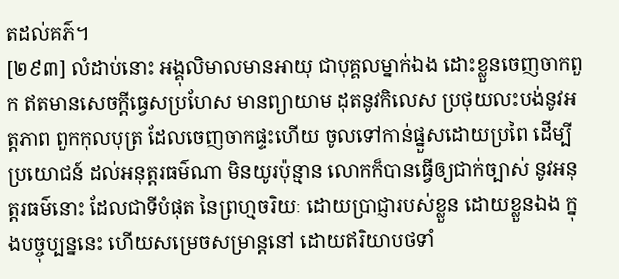តដល់គភ៌។
[២៩៣] លំដាប់នោះ អង្គុលិមាលមានអាយុ ជាបុគ្គលម្នាក់ឯង ដោះខ្លួនចេញចាកពួក ឥតមានសេចក្តីធ្វេសប្រហែស មានព្យាយាម ដុតនូវកិលេស ប្រថុយលះបង់នូវអត្តភាព ពួកកុលបុត្រ ដែលចេញចាកផ្ទះហើយ ចូលទៅកាន់ផ្នួសដោយប្រពៃ ដើម្បីប្រយោជន៍ ដល់អនុត្តរធម៌ណា មិនយូរប៉ុន្មាន លោកក៏បានធ្វើឲ្យជាក់ច្បាស់ នូវអនុត្តរធម៌នោះ ដែលជាទីបំផុត នៃព្រហ្មចរិយៈ ដោយប្រាជ្ញារបស់ខ្លួន ដោយខ្លួនឯង ក្នុងបច្ចុប្បន្ននេះ ហើយសម្រេចសម្រាន្តនៅ ដោយឥរិយាបថទាំ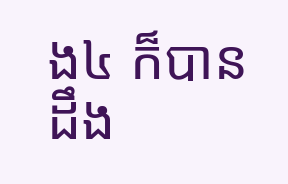ង៤ ក៏បានដឹង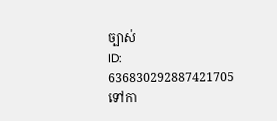ច្បាស់
ID: 636830292887421705
ទៅកា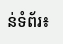ន់ទំព័រ៖